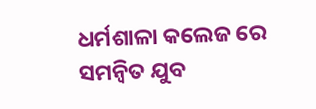ଧର୍ମଶାଳା କଲେଜ ରେ ସମନ୍ଵିତ ଯୁବ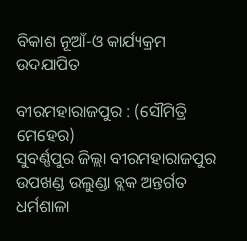ବିକାଶ ନୂଆଁ-ଓ କାର୍ଯ୍ୟକ୍ରମ ଉଦଯାପିତ

ବୀରମହାରାଜପୁର : (ସୌମିତ୍ରି ମେହେର)
ସୁବର୍ଣ୍ଣପୁର ଜିଲ୍ଲା ବୀରମହାରାଜପୁର ଉପଖଣ୍ଡ ଉଲୁଣ୍ଡା ବ୍ଲକ ଅନ୍ତର୍ଗତ ଧର୍ମଶାଳା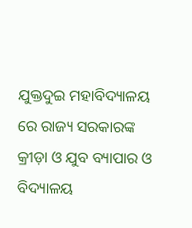ଯୁକ୍ତଦୁଇ ମହାବିଦ୍ୟାଳୟ ରେ ରାଜ୍ୟ ସରକାରଙ୍କ କ୍ରୀଡ଼ା ଓ ଯୁବ ବ୍ୟାପାର ଓ ବିଦ୍ୟାଳୟ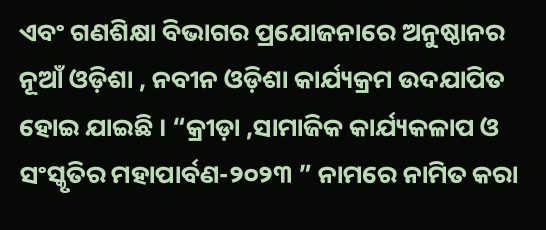ଏବଂ ଗଣଶିକ୍ଷା ବିଭାଗର ପ୍ରଯୋଜନାରେ ଅନୁଷ୍ଠାନର ନୂଆଁ ଓଡ଼ିଶା , ନବୀନ ଓଡ଼ିଶା କାର୍ଯ୍ୟକ୍ରମ ଉଦଯାପିତ ହୋଇ ଯାଇଛି । “କ୍ରୀଡ଼ା ,ସାମାଜିକ କାର୍ଯ୍ୟକଳାପ ଓ ସଂସ୍କୃତିର ମହାପାର୍ବଣ-୨୦୨୩ ” ନାମରେ ନାମିତ କରା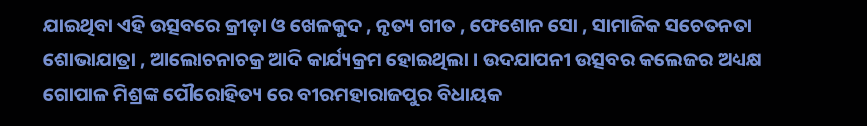ଯାଇଥିବା ଏହି ଉତ୍ସବରେ କ୍ରୀଡ଼ା ଓ ଖେଳକୁଦ , ନୃତ୍ୟ ଗୀତ , ଫେଶୋନ ସୋ , ସାମାଜିକ ସଚେତନତା ଶୋଭାଯାତ୍ରା , ଆଲୋଚନାଚକ୍ର ଆଦି କାର୍ଯ୍ୟକ୍ରମ ହୋଇଥିଲା । ଉଦଯାପନୀ ଉତ୍ସବର କଲେଜର ଅଧ୍ୟକ୍ଷ ଗୋପାଳ ମିଶ୍ରଙ୍କ ପୌରୋହିତ୍ୟ ରେ ବୀରମହାରାଜପୁର ବିଧାୟକ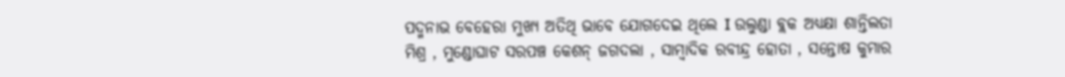ପଦ୍ମନାଭ ବେହେରା ମୁଖ୍ୟ ଅତିଥି ଭାବେ ଯୋଗଦେଇ ଥିଲେ I ଉଲୁଣ୍ଡା ବ୍ଲକ ଅଧ୍ୟକ୍ଷା ଶାନ୍ତିଲତା ମିଶ୍ର , ମୁଣ୍ଡୋଘାଟ ସରପଞ୍ଚ କେଶନ୍ ଜଗଦଲା , ସାମ୍ବାଦିକ ରବୀନ୍ଦ୍ର ହୋତା , ସନ୍ତୋଷ କୁମାର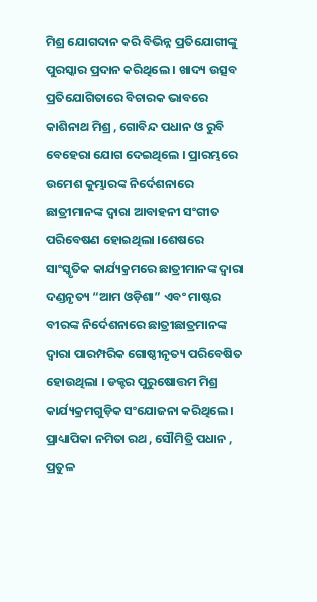ମିଶ୍ର ଯୋଗଦାନ କରି ବିଭିନ୍ନ ପ୍ରତିଯୋଗୀଙ୍କୁ ପୁରସ୍କାର ପ୍ରଦାନ କରିଥିଲେ । ଖାଦ୍ୟ ଉତ୍ସବ ପ୍ରତିଯୋଗିତାରେ ବିଚାରକ ଭାବରେ କାଶିନାଥ ମିଶ୍ର , ଗୋବିନ୍ଦ ପଧାନ ଓ ରୁବି ବେହେରା ଯୋଗ ଦେଇଥିଲେ । ପ୍ରାରମ୍ଭରେ ଉମେଶ କୁମ୍ଭାରଙ୍କ ନିର୍ଦେଶନାରେ ଛାତ୍ରୀମାନଙ୍କ ଦ୍ବାରା ଆବାହନୀ ସଂଗୀତ ପରିବେଷଣ ହୋଇଥିଲା ।ଶେଷରେ ସାଂସ୍କୃତିକ କାର୍ଯ୍ୟକ୍ରମରେ ଛାତ୍ରୀମାନଙ୍କ ଦ୍ବାରା ଦଣ୍ଡନୃତ୍ୟ “ଆମ ଓଡ଼ିଶା” ଏବଂ ମାଷ୍ଟର ବୀରଙ୍କ ନିର୍ଦେଶନାରେ ଛାତ୍ରୀଛାତ୍ରମାନଙ୍କ ଦ୍ବାରା ପାରମ୍ପରିକ ଗୋଷ୍ଠୀନୃତ୍ୟ ପରିବେଷିତ ହୋଉଥିଲା । ଡକ୍ଟର ପୁରୁଷୋତ୍ତମ ମିଶ୍ର କାର୍ଯ୍ୟକ୍ରମଗୁଡ଼ିକ ସଂଯୋଜନା କରିଥିଲେ । ପ୍ରାଧ୍ୟାପିକା ନମିତା ରଥ , ସୌମିତ୍ରି ପଧାନ , ପ୍ରତୁଳ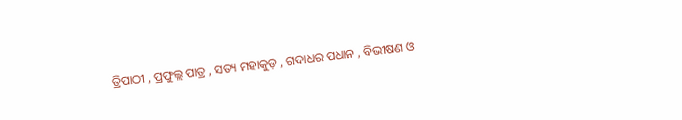ତ୍ରିପାଠୀ , ପ୍ରଫୁଲ୍ଲ ପାତ୍ର , ସତ୍ୟ ମହାକୁଡ଼ , ଗଦାଧର ପଧାନ , ବିଭୀଷଣ ଓ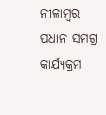ନୀଳାମ୍ବର ପଧାନ ସମଗ୍ର କାର୍ଯ୍ୟକ୍ରମ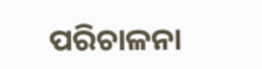ପରିଚାଳନା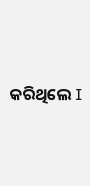କରିଥିଲେ I